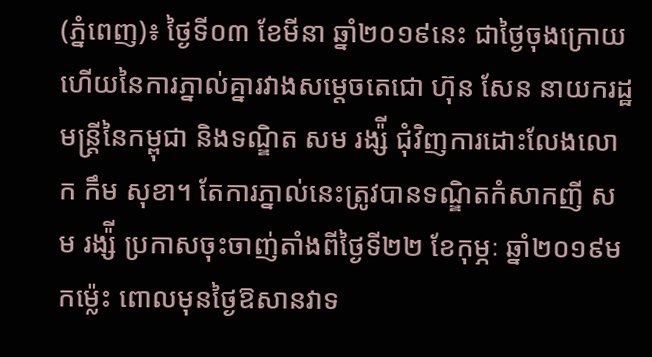(ភ្នំពេញ)៖ ថ្ងៃទី០៣ ខែមីនា ឆ្នាំ២០១៩នេះ ជាថ្ងៃចុងក្រោយហើយនៃការភ្នាល់គ្នារវាងសម្តេចតេជោ ហ៊ុន សែន នាយករដ្ឋមន្ត្រីនៃកម្ពុជា និងទណ្ឌិត សម រង្ស៉ី ជុំវិញការដោះលែងលោក កឹម សុខា។ តែការភ្នាល់នេះត្រូវបានទណ្ឌិតកំសាកញី សម រង្ស៉ី ប្រកាសចុះចាញ់តាំងពីថ្ងៃទី២២ ខែកុម្ភៈ ឆ្នាំ២០១៩មកម្ល៉េះ ពោលមុនថ្ងៃឱសានវាទ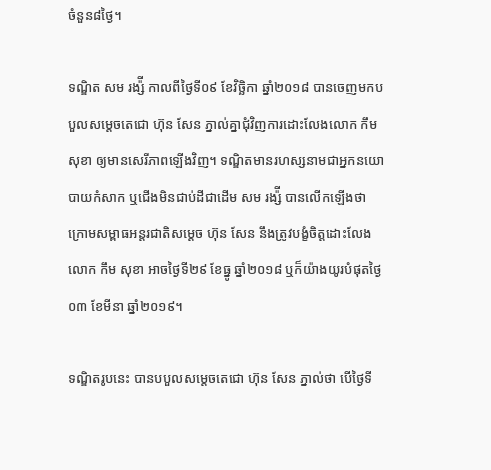ចំនួន៨ថ្ងៃ។

ទណ្ឌិត សម រង្ស៉ី កាលពីថ្ងៃទី០៩ ខែវិច្ឆិកា ឆ្នាំ២០១៨ បានចេញមកបបួលសម្តេចតេជោ ហ៊ុន សែន ភ្នាល់គ្នាជុំវិញការដោះលែងលោក កឹម សុខា ឲ្យមានសេរីភាពឡើងវិញ។ ទណ្ឌិតមានរហស្សនាមជាអ្នកនយោបាយកំសាក ឬជើងមិនជាប់ដីជាដើម សម រង្ស៉ី បានលើកឡើងថា ក្រោមសម្ពាធអន្តរជាតិសម្តេច ហ៊ុន សែន នឹងត្រូវបង្ខំចិត្តដោះលែង លោក កឹម សុខា អាចថ្ងៃទី២៩ ខែធ្នូ ឆ្នាំ២០១៨ ឬក៏យ៉ាងយូរបំផុតថ្ងៃ០៣ ខែមីនា ឆ្នាំ២០១៩។

ទណ្ឌិតរូបនេះ បានបបួលសម្តេចតេជោ ហ៊ុន សែន ភ្នាល់ថា បើថ្ងៃទី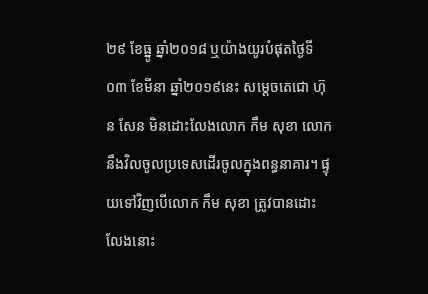២៩ ខែធ្នូ ឆ្នាំ២០១៨ ឬយ៉ាងយូរបំផុតថ្ងៃទី០៣ ខែមីនា ឆ្នាំ២០១៩នេះ សម្តេចតេជោ ហ៊ុន សែន មិនដោះលែងលោក កឹម សុខា លោកនឹងវិលចូលប្រទេសដើរចូលក្នុងពន្ធនាគារ។ ផ្ទុយទៅវិញបើលោក កឹម សុខា ត្រូវបានដោះលែងនោះ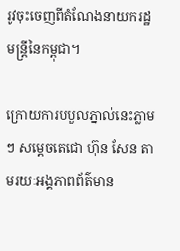រូវចុះចេញពីតំណែងនាយករដ្ឋមន្ត្រីនៃកម្ពុជា។

ក្រោយការបបួលភ្នាល់នេះភ្លាមៗ សម្តេចតេជោ ហ៊ុន សែន តាមរយៈអង្គភាពព័ត៌មាន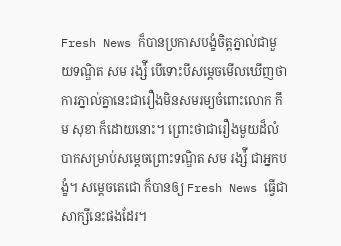Fresh News ក៏បានប្រកាសបង្ខំចិត្តភ្នាល់ជាមួយទណ្ឌិត សម រង្ស៉ី បើទោះបីសម្តេចមើលឃើញថា ការភ្នាល់គ្នានេះជារឿងមិនសមរម្យចំពោះលោក កឹម សុខា ក៏ដោយនោះ។ ព្រោះថាជារឿងមួយដ៏លំបាកសម្រាប់សម្តេចព្រោះទណ្ឌិត សម រង្ស៉ី ជាអ្នកបង្ខំ។ សម្តេចតេជោ ក៏បានឲ្យ Fresh News ធ្វើជាសាក្សីនេះផងដែរ។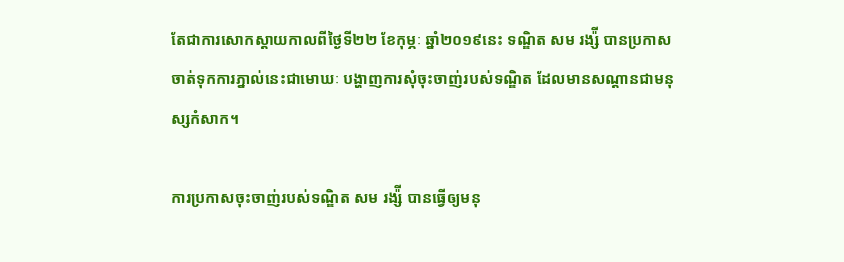តែជាការសោកស្តាយកាលពីថ្ងៃទី២២ ខែកុម្ភៈ ឆ្នាំ២០១៩នេះ ទណ្ឌិត សម រង្ស៉ី បានប្រកាសចាត់ទុកការភ្នាល់នេះជាមោឃៈ បង្ហាញការសុំចុះចាញ់របស់ទណ្ឌិត ដែលមានសណ្តានជាមនុស្សកំសាក។

ការប្រកាសចុះចាញ់របស់ទណ្ឌិត សម រង្ស៉ី បានធ្វើឲ្យមនុ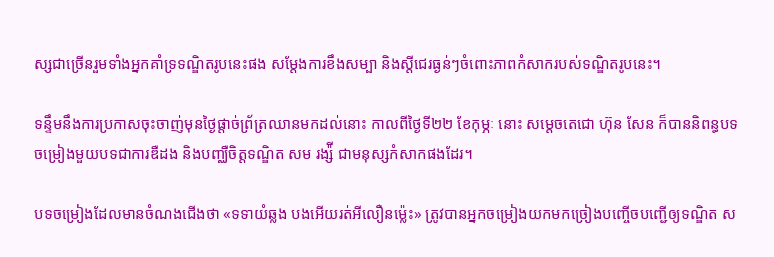ស្សជាច្រើនរួមទាំងអ្នកគាំទ្រទណ្ឌិតរូបនេះផង សម្តែងការខឹងសម្បា និងស្តីជេរធ្ងន់ៗចំពោះភាពកំសាករបស់ទណ្ឌិតរូបនេះ។

ទន្ទឹមនឹងការប្រកាសចុះចាញ់មុនថ្ងៃផ្តាច់ព្រ័ត្រឈានមកដល់នោះ កាលពីថ្ងៃទី២២ ខែកុម្ភៈ នោះ សម្តេចតេជោ ហ៊ុន សែន ក៏បាននិពន្ធបទចម្រៀងមួយបទជាការឌឺដង និងបញ្ឈឺចិត្តទណ្ឌិត សម រង្ស៉ី ជាមនុស្សកំសាកផងដែរ។

បទចម្រៀងដែលមានចំណងជើងថា «ទទាយំឆ្លង បងអើយរត់អីលឿនម្ល៉េះ» ត្រូវបានអ្នកចម្រៀងយកមកច្រៀងបញ្ចើចបញ្ជើឲ្យទណ្ឌិត ស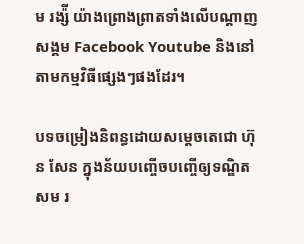ម រង្ស៉ី យ៉ាងព្រោងព្រាតទាំងលើបណ្តាញសង្គម Facebook Youtube និងនៅតាមកម្មវិធីផ្សេងៗផងដែរ។

បទចម្រៀងនិពន្ធដោយសម្តេចតេជោ ហ៊ុន សែន ក្នុងន័យបញ្ចើចបញ្ចើឲ្យទណ្ឌិត សម រ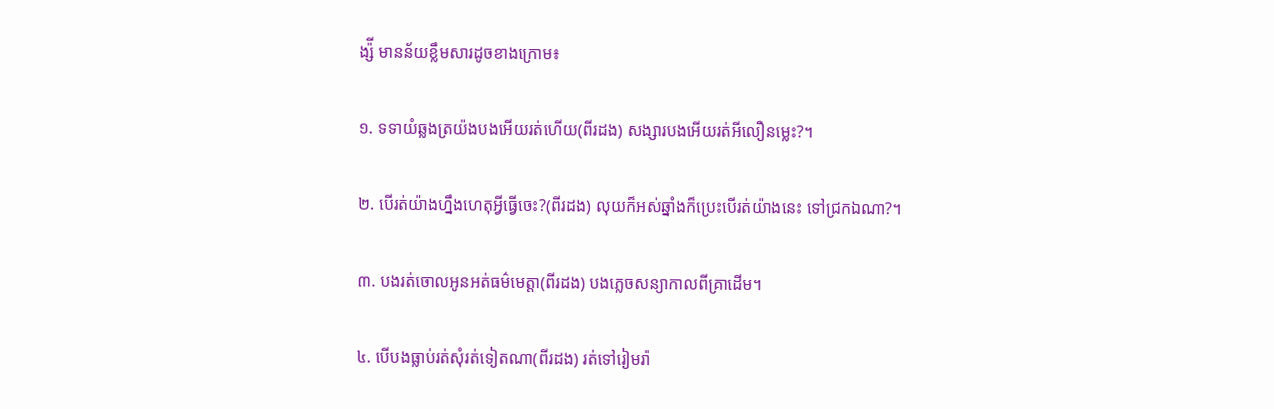ង្ស៉ី មានន័យខ្លឹមសារដូចខាងក្រោម៖

១. ទទាយំឆ្លងត្រយ៉ងបងអើយរត់ហើយ(ពីរដង) សង្សារបងអើយរត់អីលឿនម្លេះ?។

២. បើរត់យ៉ាងហ្នឹងហេតុអ្វីធ្វើចេះ?(ពីរដង) លុយក៏អស់ឆ្នាំងក៏ប្រេះបើរត់យ៉ាងនេះ ទៅជ្រកឯណា?។

៣. បងរត់ចោលអូនអត់ធម៌មេត្តា(ពីរដង) បងភ្លេចសន្យាកាលពីគ្រាដើម។

៤. បើបងធ្លាប់រត់សុំរត់ទៀតណា(ពីរដង) រត់ទៅរៀមរ៉ា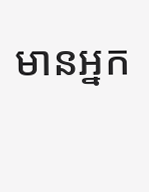មានអ្នក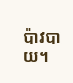ប៉ាវបាយ។